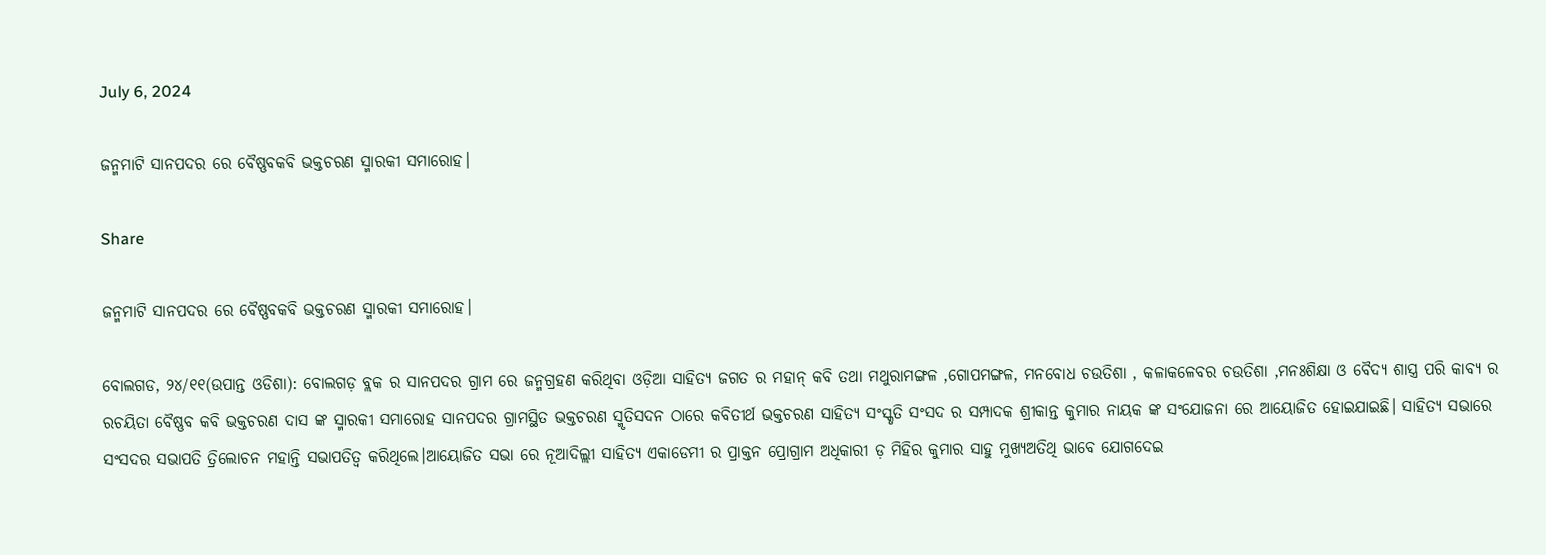July 6, 2024

ଜନ୍ମମାଟି ସାନପଦର ରେ ବୈଷ୍ଣବକବି ଭକ୍ତଚରଣ ସ୍ମାରକୀ ସମାରୋହ।

Share

ଜନ୍ମମାଟି ସାନପଦର ରେ ବୈଷ୍ଣବକବି ଭକ୍ତଚରଣ ସ୍ମାରକୀ ସମାରୋହ।

ବୋଲଗଡ, ୨୪/୧୧(ଉପାନ୍ତ ଓଡିଶା): ବୋଲଗଡ଼ ବ୍ଲକ ର ସାନପଦର ଗ୍ରାମ ରେ ଜନ୍ମଗ୍ରହଣ କରିଥିବା ଓଡ଼ିଆ ସାହିତ୍ୟ ଜଗତ ର ମହାନ୍ କବି ତଥା ମଥୁରାମଙ୍ଗଳ ,ଗୋପମଙ୍ଗଳ, ମନବୋଧ ଚଉତିଶା , କଳାକଳେବର ଚଉତିଶା ,ମନଃଶିକ୍ଷା ଓ ବୈଦ୍ୟ ଶାସ୍ତ୍ର ପରି କାବ୍ୟ ର ରଚୟିତା ବୈଷ୍ଣବ କବି ଭକ୍ତଚରଣ ଦାସ ଙ୍କ ସ୍ମାରକୀ ସମାରୋହ ସାନପଦର ଗ୍ରାମସ୍ଥିତ ଭକ୍ତଚରଣ ସ୍ମୃତିସଦନ ଠାରେ କବିତୀର୍ଥ ଭକ୍ତଚରଣ ସାହିତ୍ୟ ସଂସ୍କୃତି ସଂସଦ ର ସମ୍ପାଦକ ଶ୍ରୀକାନ୍ତ କୁମାର ନାୟକ ଙ୍କ ସଂଯୋଜନା ରେ ଆୟୋଜିତ ହୋଇଯାଇଛି। ସାହିତ୍ୟ ସଭାରେ ସଂସଦର ସଭାପତି ତ୍ରିଲୋଚନ ମହାନ୍ତି ସଭାପତିତ୍ବ କରିଥିଲେ।ଆୟୋଜିତ ସଭା ରେ ନୂଆଦିଲ୍ଲୀ ସାହିତ୍ୟ ଏକାଡେମୀ ର ପ୍ରାକ୍ତନ ପ୍ରୋଗ୍ରାମ ଅଧିକାରୀ ଡ଼ ମିହିର କୁମାର ସାହୁ ମୁଖ୍ୟଅତିଥି ଭାବେ ଯୋଗଦେଇ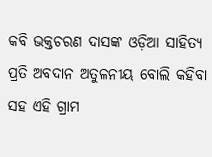କବି ଭକ୍ତଚରଣ ଦାସଙ୍କ ଓଡ଼ିଆ ସାହିତ୍ୟ ପ୍ରତି ଅବଦାନ ଅତୁଳନୀୟ ବୋଲି କହିବା ସହ ଏହି ଗ୍ରାମ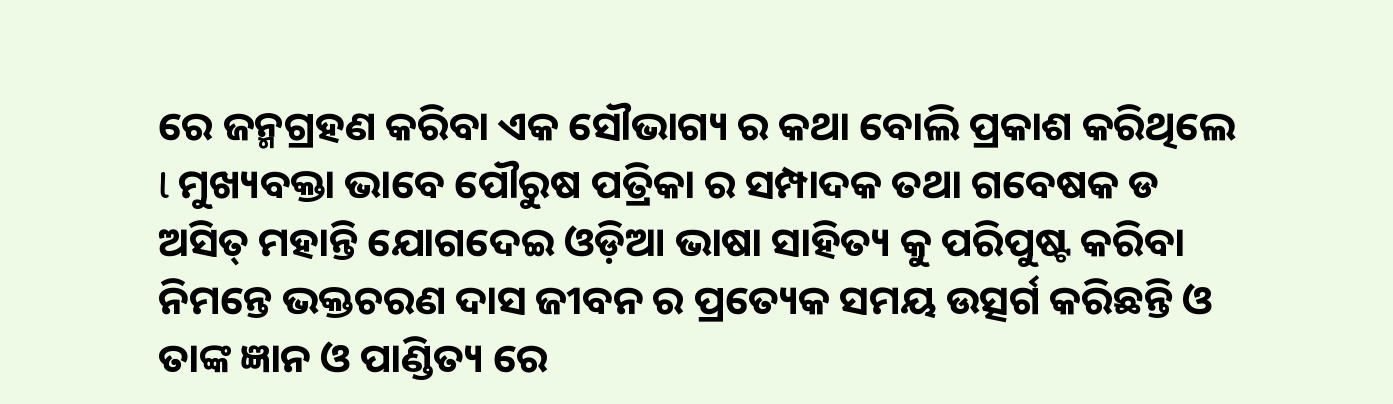ରେ ଜନ୍ମଗ୍ରହଣ କରିବା ଏକ ସୌଭାଗ୍ୟ ର କଥା ବୋଲି ପ୍ରକାଶ କରିଥିଲେ l ମୁଖ୍ୟବକ୍ତା ଭାବେ ପୌରୁଷ ପତ୍ରିକା ର ସମ୍ପାଦକ ତଥା ଗବେଷକ ଡ ଅସିତ୍ ମହାନ୍ତି ଯୋଗଦେଇ ଓଡ଼ିଆ ଭାଷା ସାହିତ୍ୟ କୁ ପରିପୁଷ୍ଟ କରିବା ନିମନ୍ତେ ଭକ୍ତଚରଣ ଦାସ ଜୀବନ ର ପ୍ରତ୍ୟେକ ସମୟ ଉତ୍ସର୍ଗ କରିଛନ୍ତି ଓ ତାଙ୍କ ଜ୍ଞାନ ଓ ପାଣ୍ଡିତ୍ୟ ରେ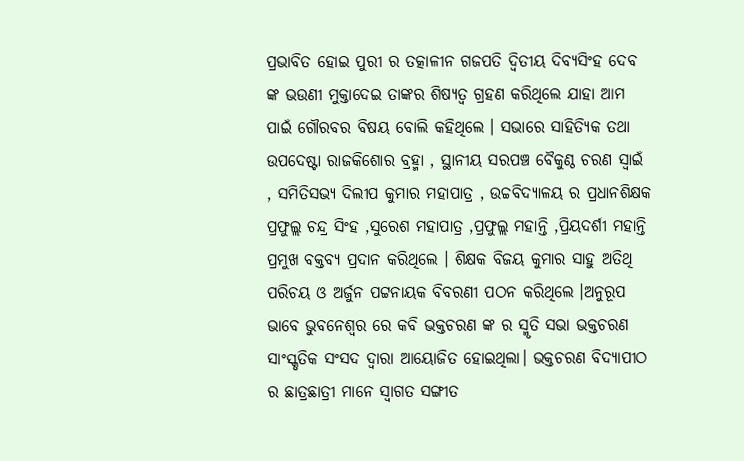ପ୍ରଭାବିତ ହୋଇ ପୁରୀ ର ତତ୍କାଳୀନ ଗଜପତି ଦ୍ୱିତୀୟ ଦିବ୍ୟସିଂହ ଦେବ ଙ୍କ ଭଉଣୀ ମୁକ୍ତାଦେଇ ତାଙ୍କର ଶିଷ୍ୟତ୍ଵ ଗ୍ରହଣ କରିଥିଲେ ଯାହା ଆମ ପାଇଁ ଗୌରବର ବିଷୟ ବୋଲି କହିଥିଲେ । ସଭାରେ ସାହିତ୍ୟିକ ତଥା ଉପଦେଷ୍ଟା ରାଜକିଶୋର ବ୍ରହ୍ମା , ସ୍ଥାନୀୟ ସରପଞ୍ଚ ବୈକୁଣ୍ଠ ଚରଣ ସ୍ୱାଇଁ , ସମିତିସଭ୍ୟ ଦିଲୀପ କୁମାର ମହାପାତ୍ର , ଉଚ୍ଚବିଦ୍ୟାଳୟ ର ପ୍ରଧାନଶିକ୍ଷକ ପ୍ରଫୁଲ୍ଲ ଚନ୍ଦ୍ର ସିଂହ ,ସୁରେଶ ମହାପାତ୍ର ,ପ୍ରଫୁଲ୍ଲ ମହାନ୍ତି ,ପ୍ରିୟଦର୍ଶୀ ମହାନ୍ତି ପ୍ରମୁଖ ବକ୍ତବ୍ୟ ପ୍ରଦାନ କରିଥିଲେ । ଶିକ୍ଷକ ବିଜୟ କୁମାର ସାହୁ ଅତିଥି ପରିଚୟ ଓ ଅର୍ଜୁନ ପଟ୍ଟନାୟକ ବିବରଣୀ ପଠନ କରିଥିଲେ ।ଅନୁରୂପ ଭାବେ ଭୁବନେଶ୍ୱର ରେ କବି ଭକ୍ତଚରଣ ଙ୍କ ର ସ୍ମୃତି ସଭା ଭକ୍ତଚରଣ ସାଂସ୍କୃତିକ ସଂସଦ ଦ୍ଵାରା ଆୟୋଜିତ ହୋଇଥିଲା। ଭକ୍ତଚରଣ ବିଦ୍ୟାପୀଠ ର ଛାତ୍ରଛାତ୍ରୀ ମାନେ ସ୍ୱାଗତ ସଙ୍ଗୀତ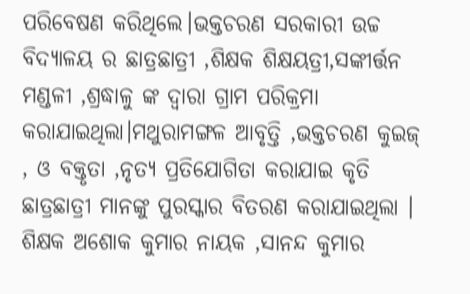ପରିବେଷଣ କରିଥିଲେ।ଭକ୍ତଚରଣ ସରକାରୀ ଉଚ୍ଚ ବିଦ୍ୟାଳୟ ର ଛାତ୍ରଛାତ୍ରୀ ,ଶିକ୍ଷକ ଶିକ୍ଷୟତ୍ରୀ,ସଙ୍କୀର୍ତ୍ତନ ମଣ୍ଡଳୀ ,ଶ୍ରଦ୍ଧାଳୁ ଙ୍କ ଦ୍ଵାରା ଗ୍ରାମ ପରିକ୍ରମା କରାଯାଇଥିଲା।ମଥୁରାମଙ୍ଗଳ ଆବୃତ୍ତି ,ଭକ୍ତଚରଣ କୁଇଜ୍ , ଓ ବକ୍ତୃତା ,ନୃତ୍ୟ ପ୍ରତିଯୋଗିତା କରାଯାଇ କୃତି ଛାତ୍ରଛାତ୍ରୀ ମାନଙ୍କୁ ପୁରସ୍କାର ବିତରଣ କରାଯାଇଥିଲା । ଶିକ୍ଷକ ଅଶୋକ କୁମାର ନାୟକ ,ସାନନ୍ଦ କୁମାର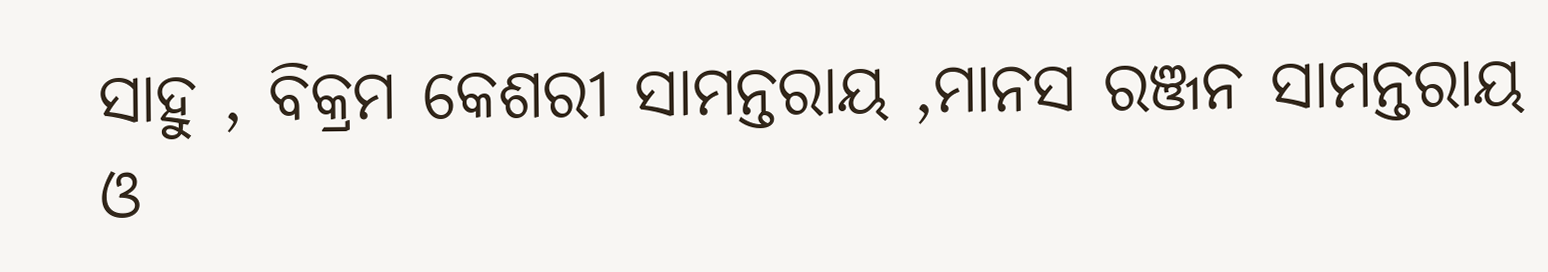ସାହୁ , ବିକ୍ରମ କେଶରୀ ସାମନ୍ତରାୟ ,ମାନସ ରଞ୍ଜନ ସାମନ୍ତରାୟ ଓ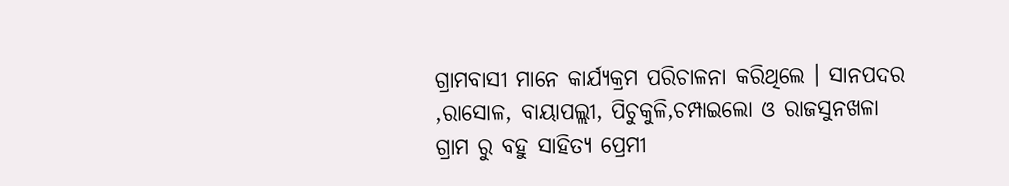ଗ୍ରାମବାସୀ ମାନେ କାର୍ଯ୍ୟକ୍ରମ ପରିଚାଳନା କରିଥିଲେ । ସାନପଦର ,ରାସୋଳ, ବାୟାପଲ୍ଲୀ, ପିଚୁକୁଳି,ଚମ୍ପାଇଲୋ ଓ ରାଜସୁନଖଳା ଗ୍ରାମ ରୁ ବହୁ ସାହିତ୍ୟ ପ୍ରେମୀ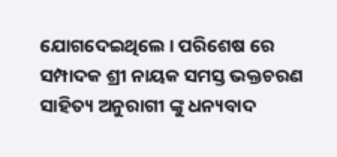ଯୋଗଦେଇଥିଲେ । ପରିଶେଷ ରେ ସମ୍ପାଦକ ଶ୍ରୀ ନାୟକ ସମସ୍ତ ଭକ୍ତଚରଣ ସାହିତ୍ୟ ଅନୁରାଗୀ ଙ୍କୁ ଧନ୍ୟବାଦ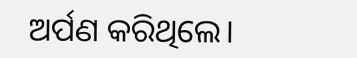ଅର୍ପଣ କରିଥିଲେ।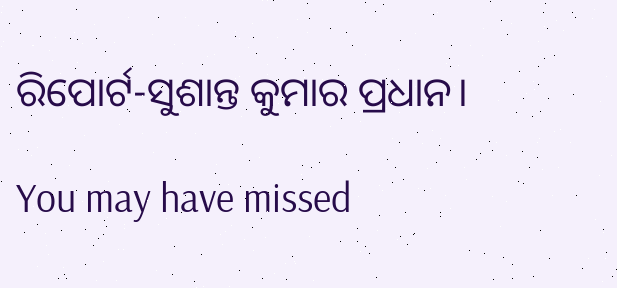ରିପୋର୍ଟ-ସୁଶାନ୍ତ କୁମାର ପ୍ରଧାନ।

You may have missed